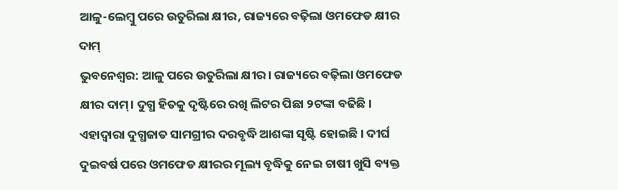ଆଳୁ-ଲେମ୍ବୁ ପରେ ଉତୁରିଲା କ୍ଷୀର, ରାଜ୍ୟରେ ବଢ଼ିଲା ଓମଫେଡ କ୍ଷୀର ଦାମ୍
ଭୁବନେଶ୍ୱର: ଆଳୁ ପରେ ଉତୁରିଲା କ୍ଷୀର। ରାଜ୍ୟରେ ବଢ଼ିଲା ଓମଫେଡ କ୍ଷୀର ଦାମ୍। ଦୁଗ୍ଧ ହିତକୁ ଦୃଷ୍ଟିରେ ରଖି ଲିଟର ପିଛା ୨ଟଙ୍କା ବଢିଛି । ଏହାଦ୍ବାରା ଦୁଗ୍ଧଜାତ ସାମଗ୍ରୀର ଦରବୃଦ୍ଧି ଆଶଙ୍କା ସୃଷ୍ଟି ହୋଇଛି । ଦୀର୍ଘ ଦୁଇବର୍ଷ ପରେ ଓମଫେଡ କ୍ଷୀରର ମୂଲ୍ୟ ବୃଦ୍ଧିକୁ ନେଇ ଚାଷୀ ଖୁସି ବ୍ୟକ୍ତ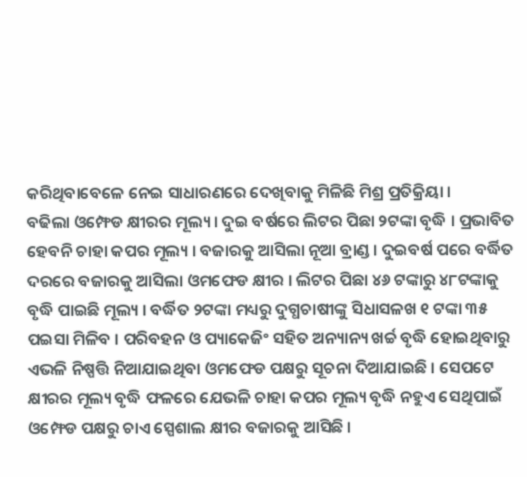କରିଥିବାବେଳେ ନେଇ ସାଧାରଣରେ ଦେଖିବାକୁ ମିଳିଛି ମିଶ୍ର ପ୍ରତିକ୍ରିୟା ।
ବଢିଲା ଓମ୍ଫେଡ କ୍ଷୀରର ମୂଲ୍ୟ । ଦୁଇ ବର୍ଷରେ ଲିଟର ପିଛା ୨ଟଙ୍କା ବୃଦ୍ଧି । ପ୍ରଭାବିତ ହେବନି ଚାହା କପର ମୂଲ୍ୟ । ବଜାରକୁ ଆସିଲା ନୂଆ ବ୍ରାଣ୍ଡ । ଦୁଇବର୍ଷ ପରେ ବର୍ଦ୍ଧିତ ଦରରେ ବଜାରକୁ ଆସିଲା ଓମଫେଡ କ୍ଷୀର । ଲିଟର ପିଛା ୪୬ ଟଙ୍କାରୁ ୪୮ଟଙ୍କାକୁ ବୃଦ୍ଧି ପାଇଛି ମୂଲ୍ୟ । ବର୍ଦ୍ଧିତ ୨ଟଙ୍କା ମଧ୍ୟରୁ ଦୁଗ୍ଧଚାଷୀଙ୍କୁ ସିଧାସଳଖ ୧ ଟଙ୍କା ୩୫ ପଇସା ମିଳିବ । ପରିବହନ ଓ ପ୍ୟାକେଜିଂ ସହିତ ଅନ୍ୟାନ୍ୟ ଖର୍ଚ୍ଚ ବୃଦ୍ଧି ହୋଇଥିବାରୁ ଏଭଳି ନିଷ୍ପତ୍ତି ନିଆଯାଇଥିବା ଓମଫେଡ ପକ୍ଷରୁ ସୂଚନା ଦିଆଯାଇଛି । ସେପଟେ କ୍ଷୀରର ମୂଲ୍ୟ ବୃଦ୍ଧି ଫଳରେ ଯେଭଳି ଚାହା କପର ମୂଲ୍ୟ ବୃଦ୍ଧି ନହୁଏ ସେଥିପାଇଁ ଓମ୍ଫେଡ ପକ୍ଷରୁ ଚାଏ ସ୍ପେଶାଲ କ୍ଷୀର ବଜାରକୁ ଆସିଛି ।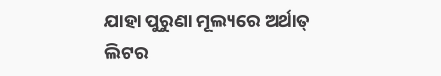ଯାହା ପୁରୁଣା ମୂଲ୍ୟରେ ଅର୍ଥାତ୍ ଲିଟର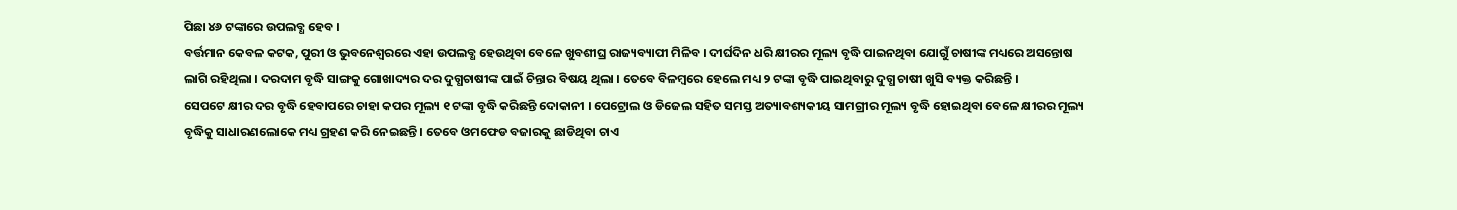ପିଛା ୪୬ ଟଙ୍କାରେ ଉପଲବ୍ଧ ହେବ ।
ବର୍ତ୍ତମାନ କେବଳ କଟକ, ପୁରୀ ଓ ଭୁବନେଶ୍ବରରେ ଏହା ଉପଲବ୍ଧ ହେଉଥିବା ବେଳେ ଖୁବଶୀଘ୍ର ରାଜ୍ୟବ୍ୟାପୀ ମିଳିବ । ଦୀର୍ଘଦିନ ଧରି କ୍ଷୀରର ମୂଲ୍ୟ ବୃଦ୍ଧି ପାଇନଥିବା ଯୋଗୁଁ ଚାଷୀଙ୍କ ମଧ୍ୟରେ ଅସନ୍ତୋଷ ଲାଗି ରହିଥିଲା । ଦରଦାମ ବୃଦ୍ଧି ସାଙ୍ଗକୁ ଗୋଖାଦ୍ୟର ଦର ଦୁଗ୍ଧଚାଷୀଙ୍କ ପାଇଁ ଚିନ୍ତାର ବିଷୟ ଥିଲା । ତେବେ ବିଳମ୍ବରେ ହେଲେ ମଧ୍ୟ ୨ ଟଙ୍କା ବୃଦ୍ଧି ପାଇଥିବାରୁ ଦୁଗ୍ଧ ଚାଷୀ ଖୁସି ବ୍ୟକ୍ତ କରିଛନ୍ତି ।
ସେପଟେ କ୍ଷୀର ଦର ବୃଦ୍ଧି ହେବାପରେ ଚାହା କପର ମୂଲ୍ୟ ୧ ଟଙ୍କା ବୃଦ୍ଧି କରିଛନ୍ତି ଦୋକାନୀ । ପେଟ୍ରୋଲ ଓ ଡିଜେଲ ସହିତ ସମସ୍ତ ଅତ୍ୟାବଶ୍ୟକୀୟ ସାମଗ୍ରୀର ମୂଲ୍ୟ ବୃଦ୍ଧି ହୋଇଥିବା ବେଳେ କ୍ଷୀରର ମୂଲ୍ୟ ବୃଦ୍ଧିକୁ ସାଧାରଣଲୋକେ ମଧ୍ୟ ଗ୍ରହଣ କରି ନେଇଛନ୍ତି । ତେବେ ଓମଫେଡ ବଜାରକୁ ଛାଡିଥିବା ଚାଏ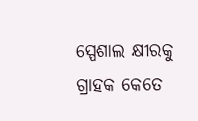ସ୍ପେଶାଲ କ୍ଷୀରକୁ ଗ୍ରାହକ କେତେ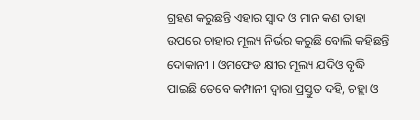ଗ୍ରହଣ କରୁଛନ୍ତି ଏହାର ସ୍ବାଦ ଓ ମାନ କଣ ତାହା ଉପରେ ଚାହାର ମୂଲ୍ୟ ନିର୍ଭର କରୁଛି ବୋଲି କହିଛନ୍ତି ଦୋକାନୀ । ଓମଫେଡ କ୍ଷୀର ମୂଲ୍ୟ ଯଦିଓ ବୃଦ୍ଧି ପାଇଛି ତେବେ କମ୍ପାନୀ ଦ୍ବାରା ପ୍ରସ୍ତୁତ ଦହି, ଚହ୍ଲା ଓ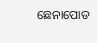ଛେନାପୋଡ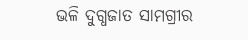ଭଳି ଦୁଗ୍ଧଜାତ ସାମଗ୍ରୀର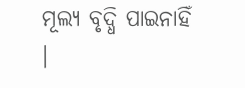ମୂଲ୍ୟ ବୃଦ୍ଧି ପାଇନାହିଁ ।